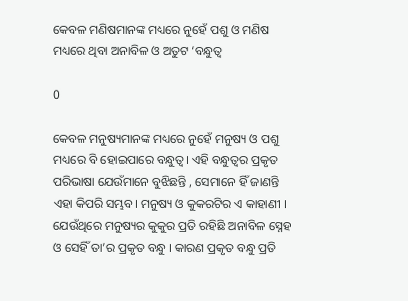କେବଳ ମଣିଷମାନଙ୍କ ମଧ୍ୟରେ ନୁହେଁ ପଶୁ ଓ ମଣିଷ ମଧ୍ୟରେ ଥିବା ଅନାବିଳ ଓ ଅତୁଟ ‘ବନ୍ଧୁତ୍ୱ

0

କେବଳ ମନୁଷ୍ୟମାନଙ୍କ ମଧ୍ୟରେ ନୁହେଁ ମନୁଷ୍ୟ ଓ ପଶୁ ମଧ୍ୟରେ ବି ହୋଇପାରେ ବନ୍ଧୁତ୍ୱ। ଏହି ବନ୍ଧୁତ୍ୱର ପ୍ରକୃତ ପରିଭାଷା ଯେଉଁମାନେ ବୁଝିଛନ୍ତି , ସେମାନେ ହିଁ ଜାଣନ୍ତି ଏହା କିପରି ସମ୍ଭବ। ମନୁଷ୍ୟ ଓ କୁକରଟିର ଏ କାହାଣୀ । ଯେଉଁଥିରେ ମନୁଷ୍ୟର କୁକୁର ପ୍ରତି ରହିଛି ଅନାବିଳ ସ୍ନେହ ଓ ସେହିଁ ତା’ର ପ୍ରକୃତ ବନ୍ଧୁ । କାରଣ ପ୍ରକୃତ ବନ୍ଧୁ ପ୍ରତି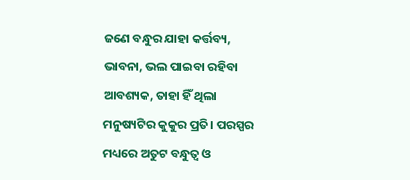ଜଣେ ବନ୍ଧୁର ଯାହା କର୍ତ୍ତବ୍ୟ, ଭାବନା, ଭଲ ପାଇବା ରହିବା ଆବଶ୍ୟକ, ତାହା ହିଁ ଥିଲା ମନୁଷ୍ୟଟିର କୁକୁର ପ୍ରତି। ପରସ୍ପର ମଧ୍ୟରେ ଅତୁଟ ବନ୍ଧୁତ୍ୱ ଓ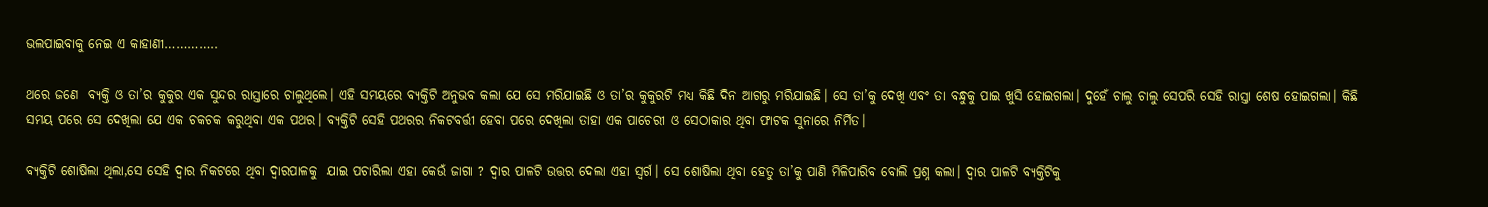ଭଲପାଇବାକୁ ନେଇ ଏ କାହାଣୀ…………..

ଥରେ ଜଣେ  ବ୍ୟକ୍ତି ଓ ତା’ର କୁକୁର ଏକ ସୁନ୍ଦର ରାସ୍ତାରେ ଚାଲୁଥିଲେ। ଏହି ସମୟରେ ବ୍ୟକ୍ତିଟି ଅନୁଭବ କଲା ଯେ ସେ ମରିଯାଇଛି ଓ ତା’ର କୁକୁରଟି ମଧ୍ୟ କିଛି ଦିନ ଆଗରୁ ମରିଯାଇଛି। ସେ ତା’କୁ ଦେଖି ଏବଂ ତା ବନ୍ଧୁକୁ ପାଇ ଖୁସି ହୋଇଗଲା। ଦୁହେଁ ଚାଲୁ ଚାଲୁ ସେପରି ସେହି ରାସ୍ତା ଶେଷ ହୋଇଗଲା। କିଛି ସମୟ ପରେ ସେ ଦେଖିଲା ଯେ ଏକ ଚକଚକ କରୁଥିବା ଏକ ପଥର। ବ୍ୟକ୍ତିଟି ସେହି ପଥରର ନିକଟବର୍ତ୍ତୀ ହେବା ପରେ ଦେଖିଲା ତାହା ଏକ ପାଚେରୀ ଓ ସେଠାକାର ଥିବା ଫାଟକ ସୁନାରେ ନିର୍ମିତ।

ବ୍ୟକ୍ତିଟି ଶୋଷିଲା ଥିଲା,ସେ ସେହି ଦ୍ୱାର ନିକଟରେ ଥିବା ଦ୍ୱାରପାଳକୁ  ଯାଇ ପଚାରିଲା ଏହା କେଉଁ ଜାଗା ? ଦ୍ୱାର ପାଳଟି ଉତ୍ତର ଦେଲା ଏହା ସ୍ୱର୍ଗ। ସେ ଶୋଷିଲା ଥିବା ହେତୁ ତା’କୁ ପାଣି ମିଳିପାରିବ ବୋଲି ପ୍ରଶ୍ନ କଲା। ଦ୍ୱାର ପାଳଟି ବ୍ୟକ୍ତିଟିକୁ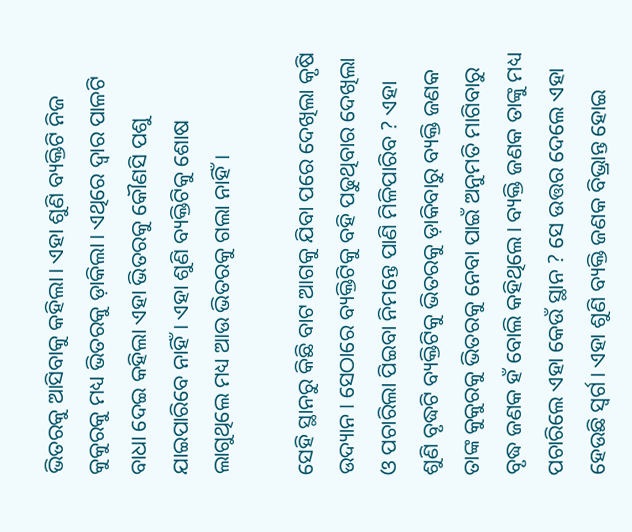ଭିତରକୁ ଆସିବାକୁ କହିଲା। ଏହା ଶୁଣି ବ୍ୟକ୍ତିଟି ନିଜ କୁକୁରକୁ ମଧ୍ୟ ଭିତରକୁ ଡ଼ାକିଲା। ଏଥିରେ ଦ୍ୱାର ପାଳଟି ବାଧା ଦେଇ କହିଲା ଏହା ଭିତରକୁ କୌଣସି ପଶୁ ଯାଇପାରିବେ ନାହିଁ। ଏହା ଶୁଣି ବ୍ୟକ୍ତିଟିକୁ ଶୋଷ ଲାଗୁଥିଲେ ମଧ୍ୟ ଆଉ ଭିତରକୁ ଗଲା ନାହିଁ।

ସେହି ସ୍ଥାନରୁ କିଛି ବାଟ ଆଗକୁ ଯିବା ପରେ ଦେଖିଲା କୃଷି ଉଦ୍ୟାନ। ସେଠାରେ ବ୍ୟକ୍ତିଟିକୁ ବହି ପଢୁଥିବାର ଦେଖିଲା ଓ ପଚାରିଲା ପିଇବା ନିମନ୍ତେ ପାଣି ମିଳିପାରିବ ? ଏହା ଶୁଣି ବୃଦ୍ଧଟି ବ୍ୟକ୍ତିଟିକୁ ଭିତରକୁ ଡ଼ାକିବାରୁ ବ୍ୟକ୍ତି ଜଣକ ତାଙ୍କ କୁକୁରକୁ ଭିତରକୁ ନେବା ପାଇଁ ଅନୁମତି ମାଗିବାରୁ ବୃଦ୍ଧ ଜଣକ ହଁ ବୋଲି କହିଥିଲେ। ବ୍ୟକ୍ତି ଜଣକ ତାଙ୍କୁ ମଧ୍ୟ ପଚାରିଲେ ଏହା କେଉଁ ସ୍ଥାନ ? ସେ ଉତ୍ତର ଦେଲେ ଏହା ହେଉଛି ସ୍ୱର୍ଗ। ଏହା ଶୁଣି ବ୍ୟକ୍ତି ଜଣକ ବିଭ୍ରାନ୍ତ ହୋଇ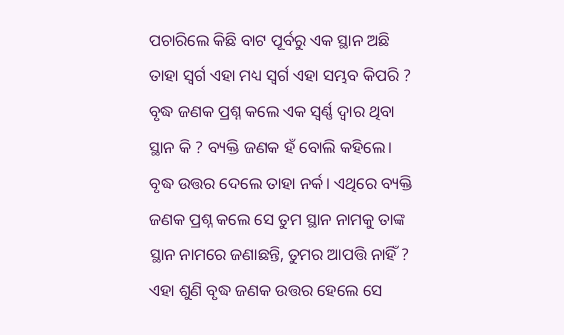ପଚାରିଲେ କିଛି ବାଟ ପୂର୍ବରୁ ଏକ ସ୍ଥାନ ଅଛି ତାହା ସ୍ୱର୍ଗ ଏହା ମଧ୍ୟ ସ୍ୱର୍ଗ ଏହା ସମ୍ଭବ କିପରି ? ବୃଦ୍ଧ ଜଣକ ପ୍ରଶ୍ନ କଲେ ଏକ ସ୍ୱର୍ଣ୍ଣ ଦ୍ୱାର ଥିବା ସ୍ଥାନ କି ? ବ୍ୟକ୍ତି ଜଣକ ହଁ ବୋଲି କହିଲେ। ବୃଦ୍ଧ ଉତ୍ତର ଦେଲେ ତାହା ନର୍କ। ଏଥିରେ ବ୍ୟକ୍ତି ଜଣକ ପ୍ରଶ୍ନ କଲେ ସେ ତୁମ ସ୍ଥାନ ନାମକୁ ତାଙ୍କ ସ୍ଥାନ ନାମରେ ଜଣାଛନ୍ତି, ତୁମର ଆପତ୍ତି ନାହିଁ ? ଏହା ଶୁଣି ବୃଦ୍ଧ ଜଣକ ଉତ୍ତର ହେଲେ ସେ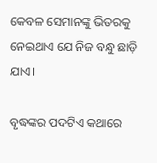କେବଳ ସେମାନଙ୍କୁ ଭିତରକୁ ନେଇଥାଏ ଯେ ନିଜ ବନ୍ଧୁ ଛାଡ଼ି ଯାଏ।

ବୃଦ୍ଧଙ୍କର ପଦଟିଏ କଥାରେ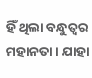ହିଁ ଥିଲା ବନ୍ଧୁତ୍ୱର ମହାନତା। ଯାହା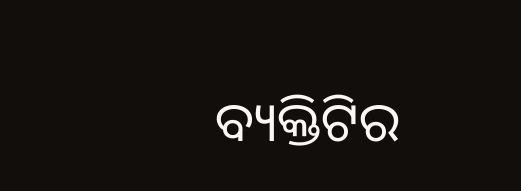ବ୍ୟକ୍ତିଟିର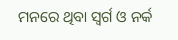ମନରେ ଥିବା ସ୍ୱର୍ଗ ଓ ନର୍କ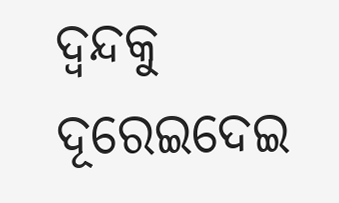ଦ୍ୱନ୍ଦକୁ ଦୂରେଇଦେଇ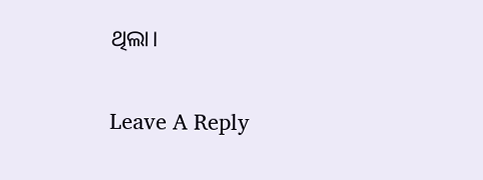ଥିଲା।

Leave A Reply